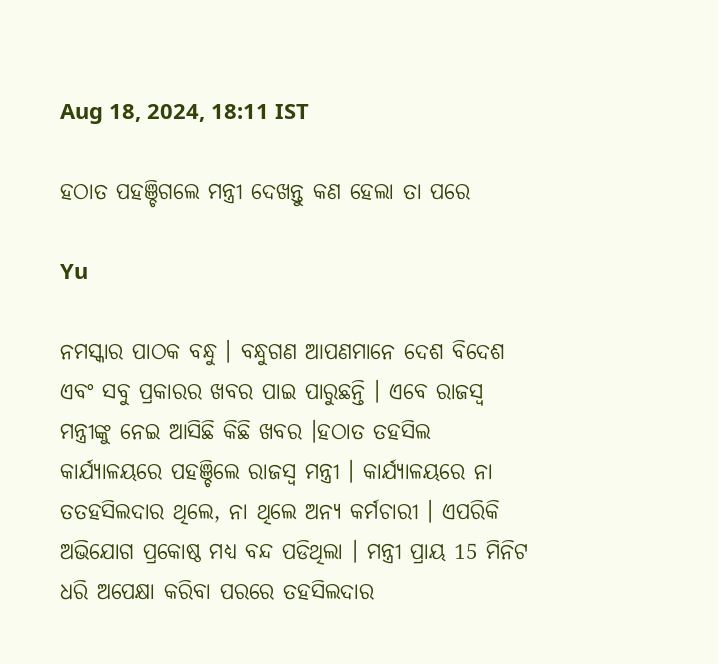Aug 18, 2024, 18:11 IST

ହଠାତ ପହଞ୍ଚିଗଲେ ମନ୍ତ୍ରୀ ଦେଖନ୍ତୁ କଣ ହେଲା ତା ପରେ

Yu

ନମସ୍କାର ପାଠକ ବନ୍ଧୁ । ବନ୍ଧୁଗଣ ଆପଣମାନେ ଦେଶ ବିଦେଶ ଏବଂ ସବୁ ପ୍ରକାରର ଖବର ପାଇ ପାରୁଛନ୍ତି । ଏବେ ରାଜସ୍ବ ମନ୍ତ୍ରୀଙ୍କୁ ନେଇ ଆସିଛି କିଛି ଖବର ।ହଠାତ ତହସିଲ କାର୍ଯ୍ୟାଳୟରେ ପହଞ୍ଚିଲେ ରାଜସ୍ବ ମନ୍ତ୍ରୀ । କାର୍ଯ୍ୟାଳୟରେ ନା ତତହସିଲଦାର ଥିଲେ, ନା ଥିଲେ ଅନ୍ୟ କର୍ମଚାରୀ । ଏପରିକି ଅଭିଯୋଗ ପ୍ରକୋଷ୍ଠ ମଧ୍ୟ ବନ୍ଦ ପଡିଥିଲା । ମନ୍ତ୍ରୀ ପ୍ରାୟ 15 ମିନିଟ ଧରି ଅପେକ୍ଷା କରିବା ପରରେ ତହସିଲଦାର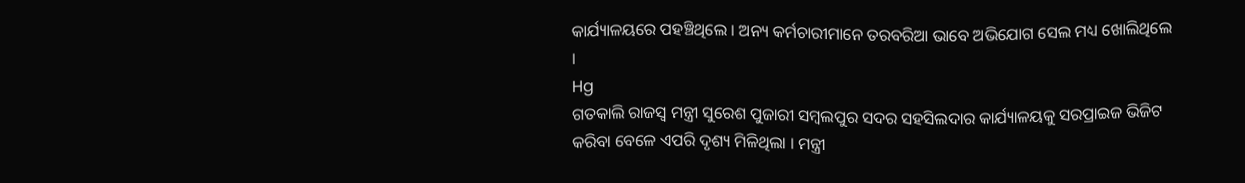କାର୍ଯ୍ୟାଳୟରେ ପହଞ୍ଚିଥିଲେ । ଅନ୍ୟ କର୍ମଚାରୀମାନେ ତରବରିଆ ଭାବେ ଅଭିଯୋଗ ସେଲ ମଧ୍ୟ ଖୋଲିଥିଲେ ।
Hg
ଗତକାଲି ରାଜସ୍ବ ମନ୍ତ୍ରୀ ସୁରେଶ ପୁଜାରୀ ସମ୍ବଲପୁର ସଦର ସହସିଲଦାର କାର୍ଯ୍ୟାଳୟକୁ ସରପ୍ରାଇଜ ଭିଜିଟ କରିବା ବେଳେ ଏପରି ଦୃଶ୍ୟ ମିଳିଥିଲା । ମନ୍ତ୍ରୀ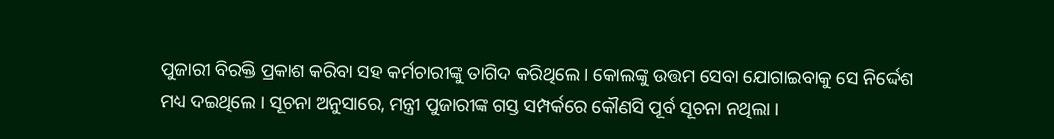ପୁଜାରୀ ବିରକ୍ତି ପ୍ରକାଶ କରିବା ସହ କର୍ମଚାରୀଙ୍କୁ ତାଗିଦ କରିଥିଲେ । କୋଲଙ୍କୁ ଉତ୍ତମ ସେବା ଯୋଗାଇବାକୁ ସେ ନିର୍ଦ୍ଦେଶ ମଧ୍ୟ ଦଇଥିଲେ । ସୂଚନା ଅନୁସାରେ, ମନ୍ତ୍ରୀ ପୁଜାରୀଙ୍କ ଗସ୍ତ ସମ୍ପର୍କରେ କୌଣସି ପୂର୍ବ ସୂଚନା ନଥିଲା ।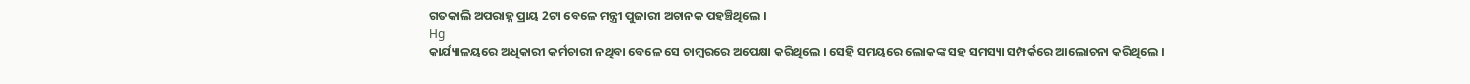ଗତକାଲି ଅପରାହ୍ନ ପ୍ରାୟ 2ଟା ବେଳେ ମନ୍ତ୍ରୀ ପୁଜାରୀ ଅଚାନକ ପହଞ୍ଚିଥିଲେ ।
Hg
କାର୍ଯ୍ୟାଳୟରେ ଅଧିକାରୀ କର୍ମଚାରୀ ନଥିବା ବେଳେ ସେ ଚାମ୍ବରରେ ଅପେକ୍ଷା କରିଥିଲେ । ସେହି ସମୟରେ ଲୋକଙ୍କ ସହ ସମସ୍ୟା ସମ୍ପର୍କରେ ଆଲୋଚନା କରିଥିଲେ ।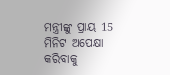ମନ୍ତ୍ରୀଙ୍କୁ ପ୍ରାୟ 15 ମିନିଟ ଅପେକ୍ଷା କରିବାକୁ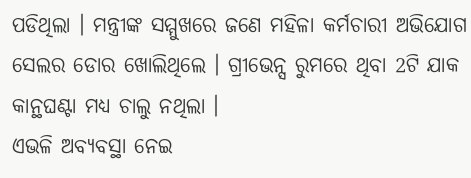ପଡିଥିଲା । ମନ୍ତ୍ରୀଙ୍କ ସମ୍ମୁଖରେ ଜଣେ ମହିଳା କର୍ମଚାରୀ ଅଭିଯୋଗ ସେଲର ଡୋର ଖୋଲିଥିଲେ । ଗ୍ରୀଭେନ୍ସ ରୁମରେ ଥିବା 2ଟି ଯାକ କାନ୍ଥଘଣ୍ଟା ମଧ୍ୟ ଚାଲୁ ନଥିଲା ।
ଏଭଳି ଅବ୍ୟବସ୍ଥା ନେଇ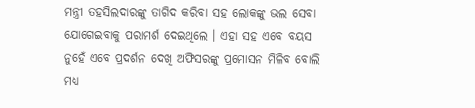ମନ୍ତ୍ରୀ ତହସିଲଦାରଙ୍କୁ ତାଗିଦ କରିବା ସହ ଲୋକଙ୍କୁ ଭଲ ସେବା ଯୋଗେଇବାକୁ ପରାମର୍ଶ ଦେଇଥିଲେ । ଏହା ସହ ଏବେ ବୟସ ନୁହେଁ ଏବେ ପ୍ରଦର୍ଶନ ଦେଖି ଅଫିସରଙ୍କୁ ପ୍ରମୋସନ ମିଳିବ ବୋଲି ମଧ୍ୟ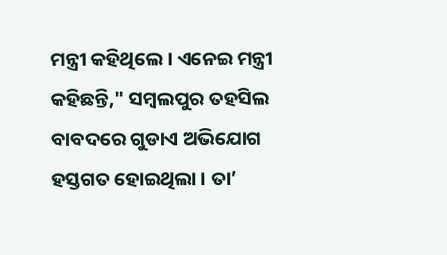ମନ୍ତ୍ରୀ କହିଥିଲେ । ଏନେଇ ମନ୍ତ୍ରୀ କହିଛନ୍ତି," ସମ୍ବଲପୁର ତହସିଲ ବାବଦରେ ଗୁଡାଏ ଅଭିଯୋଗ ହସ୍ତଗତ ହୋଇଥିଲା । ତା’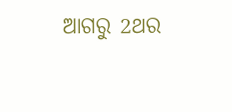ଆଗରୁ 2ଥର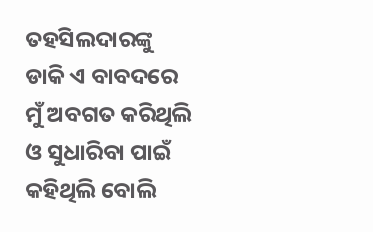ତହସିଲଦାରଙ୍କୁ ଡାକି ଏ ବାବଦରେ ମୁଁ ଅବଗତ କରିଥିଲି ଓ ସୁଧାରିବା ପାଇଁ କହିଥିଲି ବୋଲି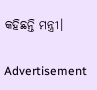କହିଛନ୍ତି ମନ୍ତ୍ରୀ।

Advertisement